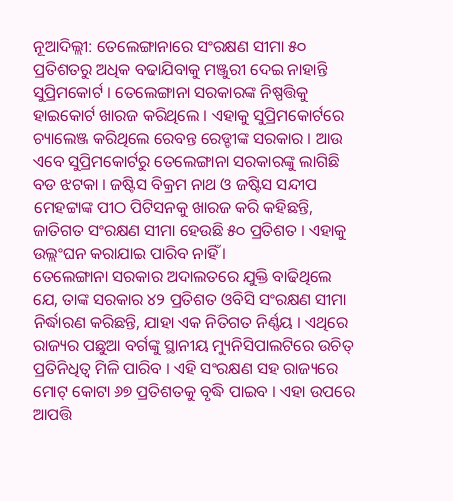ନୂଆଦିଲ୍ଲୀ: ତେଲେଙ୍ଗାନାରେ ସଂରକ୍ଷଣ ସୀମା ୫୦ ପ୍ରତିଶତରୁ ଅଧିକ ବଢାଯିବାକୁ ମଞ୍ଜୁରୀ ଦେଇ ନାହାନ୍ତି ସୁପ୍ରିମକୋର୍ଟ । ତେଲେଙ୍ଗାନା ସରକାରଙ୍କ ନିଷ୍ପତ୍ତିକୁ ହାଇକୋର୍ଟ ଖାରଜ କରିଥିଲେ । ଏହାକୁ ସୁପ୍ରିମକୋର୍ଟରେ ଚ୍ୟାଲେଞ୍ଜ କରିଥିଲେ ରେବନ୍ତ ରେଡ୍ଡୀଙ୍କ ସରକାର । ଆଉ ଏବେ ସୁପ୍ରିମକୋର୍ଟରୁ ତେଲେଙ୍ଗାନା ସରକାରଙ୍କୁ ଲାଗିଛି ବଡ ଝଟକା । ଜଷ୍ଟିସ ବିକ୍ରମ ନାଥ ଓ ଜଷ୍ଟିସ ସନ୍ଦୀପ ମେହଟ୍ଟାଙ୍କ ପୀଠ ପିଟିସନକୁ ଖାରଜ କରି କହିଛନ୍ତି, ଜାତିଗତ ସଂରକ୍ଷଣ ସୀମା ହେଉଛି ୫୦ ପ୍ରତିଶତ । ଏହାକୁ ଉଲ୍ଲଂଘନ କରାଯାଇ ପାରିବ ନାହିଁ ।
ତେଲେଙ୍ଗାନା ସରକାର ଅଦାଲତରେ ଯୁକ୍ତି ବାଢିଥିଲେ ଯେ, ତାଙ୍କ ସରକାର ୪୨ ପ୍ରତିଶତ ଓବିସି ସଂରକ୍ଷଣ ସୀମା ନିର୍ଦ୍ଧାରଣ କରିଛନ୍ତି, ଯାହା ଏକ ନିତିଗତ ନିର୍ଣ୍ଣୟ । ଏଥିରେ ରାଜ୍ୟର ପଛୁଆ ବର୍ଗଙ୍କୁ ସ୍ଥାନୀୟ ମ୍ୟୁନିସିପାଲଟିରେ ଉଚିତ୍ ପ୍ରତିନିଧିତ୍ୱ ମିଳି ପାରିବ । ଏହି ସଂରକ୍ଷଣ ସହ ରାଜ୍ୟରେ ମୋଟ୍ କୋଟା ୬୭ ପ୍ରତିଶତକୁ ବୃଦ୍ଧି ପାଇବ । ଏହା ଉପରେ ଆପତ୍ତି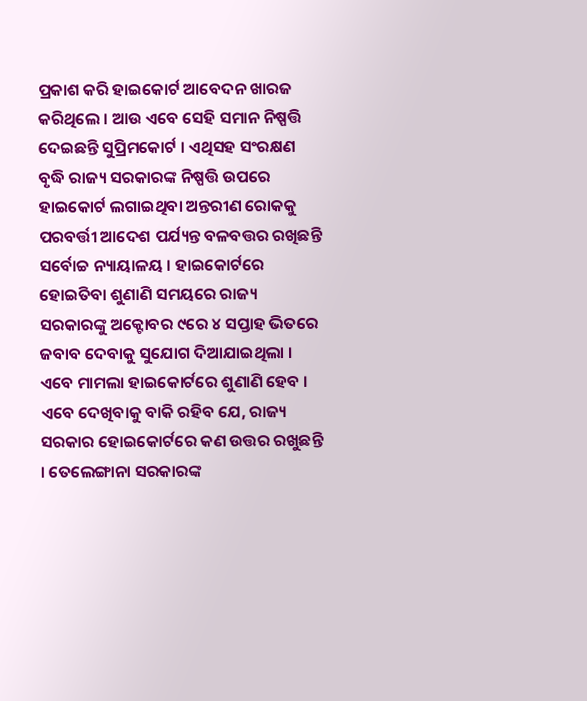ପ୍ରକାଶ କରି ହାଇକୋର୍ଟ ଆବେଦନ ଖାରଜ କରିଥିଲେ । ଆଉ ଏବେ ସେହି ସମାନ ନିଷ୍ପତ୍ତି ଦେଇଛନ୍ତି ସୁପ୍ରିମକୋର୍ଟ । ଏଥିସହ ସଂରକ୍ଷଣ ବୃଦ୍ଧି ରାଜ୍ୟ ସରକାରଙ୍କ ନିଷ୍ପତ୍ତି ଉପରେ ହାଇକୋର୍ଟ ଲଗାଇଥିବା ଅନ୍ତରୀଣ ରୋକକୁ ପରବର୍ତ୍ତୀ ଆଦେଶ ପର୍ଯ୍ୟନ୍ତ ବଳବତ୍ତର ରଖିଛନ୍ତି ସର୍ବୋଚ୍ଚ ନ୍ୟାୟାଳୟ । ହାଇକୋର୍ଟରେ ହୋଇିତବା ଶୁଣାଣି ସମୟରେ ରାଜ୍ୟ ସରକାରଙ୍କୁ ଅକ୍ଟୋବର ୯ରେ ୪ ସପ୍ତାହ ଭିତରେ ଜବାବ ଦେବାକୁ ସୁଯୋଗ ଦିଆଯାଇଥିଲା ।
ଏବେ ମାମଲା ହାଇକୋର୍ଟରେ ଶୁଣାଣି ହେବ । ଏବେ ଦେଖିବାକୁ ବାକି ରହିବ ଯେ, ରାଜ୍ୟ ସରକାର ହୋଇକୋର୍ଟରେ କଣ ଉତ୍ତର ରଖୁଛନ୍ତି । ତେଲେଙ୍ଗାନା ସରକାରଙ୍କ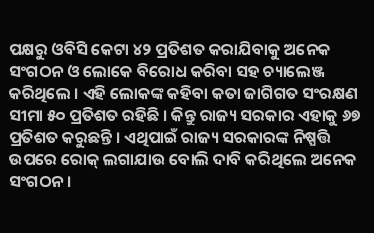ପକ୍ଷରୁ ଓବିସି କେଟା ୪୨ ପ୍ରତିଶତ କରାଯିବାକୁ ଅନେକ ସଂଗଠନ ଓ ଲୋକେ ବିରୋଧ କରିବା ସହ ଚ୍ୟାଲେଞ୍ଜ କରିଥିଲେ । ଏହି ଲୋକଙ୍କ କହିବା କତା ଜାଗିଗତ ସଂରକ୍ଷଣ ସୀମା ୫୦ ପ୍ରତିଶତ ରହିଛି । କିନ୍ତୁ ରାଜ୍ୟ ସରକାର ଏହାକୁ ୬୭ ପ୍ରତିଶତ କରୁଛନ୍ତି । ଏଥିପାଇଁ ରାଜ୍ୟ ସରକାରଙ୍କ ନିଷ୍ପତ୍ତି ଉପରେ ରୋକ୍ ଲଗାଯାଉ ବୋଲି ଦାବି କରିଥିଲେ ଅନେକ ସଂଗଠନ ।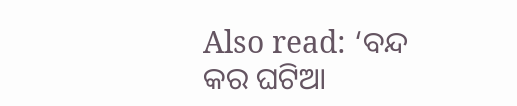Also read: ‘ବନ୍ଦ କର ଘଟିଆ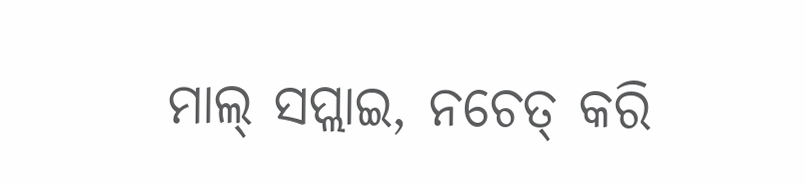ମାଲ୍ ସପ୍ଲାଇ, ନଚେତ୍ କରି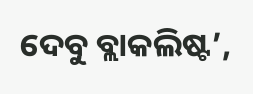ଦେବୁ ବ୍ଲାକଲିଷ୍ଟ’,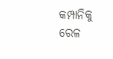କମ୍ପାନିକୁ ରେଳ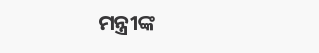ମନ୍ତ୍ରୀଙ୍କ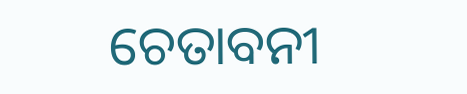ଚେତାବନୀ